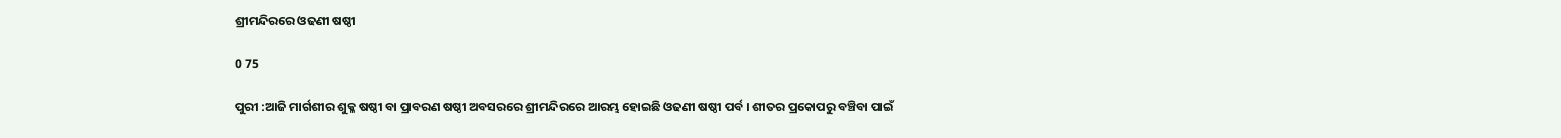ଶ୍ରୀମନ୍ଦିରରେ ଓଢଣୀ ଷଷ୍ଠୀ

0 75

ପୁରୀ :ଆଜି ମାର୍ଗଶୀର ଶୁକ୍ଳ ଷଷ୍ଠୀ ବା ପ୍ରାବରଣ ଷଷ୍ଠୀ ଅବସରରେ ଶ୍ରୀମନ୍ଦିରରେ ଆରମ୍ଭ ହୋଇଛି ଓଢଣୀ ଷଷ୍ଠୀ ପର୍ବ । ଶୀତର ପ୍ରକୋପରୁ ବଞ୍ଚିବା ପାଇଁ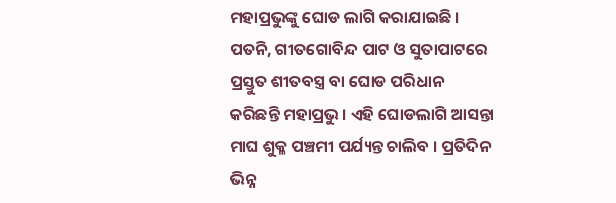ମହାପ୍ରଭୁଙ୍କୁ ଘୋଡ ଲାଗି କରାଯାଇଛି । ପତନି, ଗୀତଗୋବିନ୍ଦ ପାଟ ଓ ସୁତାପାଟରେ ପ୍ରସ୍ତୁତ ଶୀତବସ୍ତ୍ର ବା ଘୋଡ ପରିଧାନ କରିଛନ୍ତି ମହାପ୍ରଭୁ । ଏହି ଘୋଡଲାଗି ଆସନ୍ତା ମାଘ ଶୁକ୍ଳ ପଞ୍ଚମୀ ପର୍ଯ୍ୟନ୍ତ ଚାଲିବ । ପ୍ରତିଦିନ ଭିନ୍ନ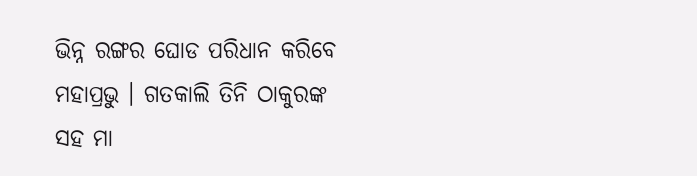ଭିନ୍ନ ରଙ୍ଗର ଘୋଡ ପରିଧାନ କରିବେ ମହାପ୍ରଭୁ । ଗତକାଲି ତିନି ଠାକୁରଙ୍କ ସହ ମା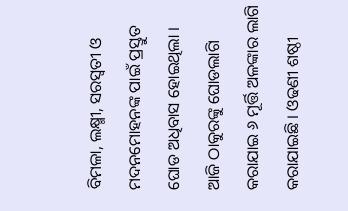ବିମଳା, ଲକ୍ଷ୍ମୀ, ସରସ୍ୱତୀ ଓ ମଦନମୋହନଙ୍କ ପାଇଁ ପ୍ରସ୍ତୁତ ଘୋଡ ଅଧିବାସ ହୋଇଥିଲା । ଆଜି ଠାକୁରଙ୍କୁ ଘୋଡଲାଗି କରାଯାଇ ୬ ମୂର୍ତ୍ତି ଅଳଙ୍କାର ଲାଗି କରାଯାଇଛି । ଓଢଣୀ ଶଷ୍ଠୀ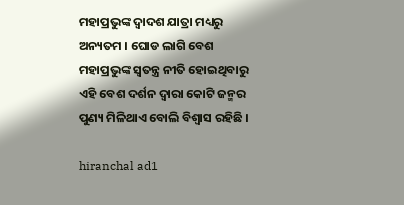ମହାପ୍ରଭୁଙ୍କ ଦ୍ୱାଦଶ ଯାତ୍ରା ମଧ୍ୟରୁ ଅନ୍ୟତମ । ଘୋଡ ଲାଗି ବେଶ ମହାପ୍ରଭୁଙ୍କ ସ୍ୱତନ୍ତ୍ର ନୀତି ହୋଇଥିବାରୁ ଏହି ବେଶ ଦର୍ଶନ ଦ୍ୱାରା କୋଟି ଜନ୍ମର ପୁଣ୍ୟ ମିଳିଥାଏ ବୋଲି ବିଶ୍ୱାସ ରହିଛି ।

hiranchal ad1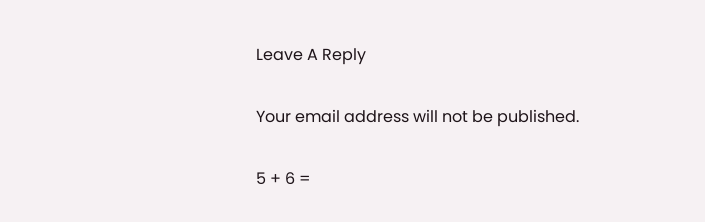Leave A Reply

Your email address will not be published.

5 + 6 =